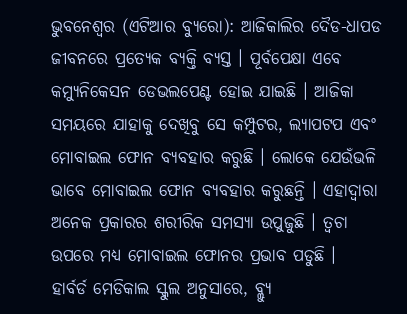ଭୁବନେଶ୍ୱର (ଏଟିଆର ବ୍ୟୁରୋ): ଆଜିକାଲିର ଦୈଡ-ଧାପଡ ଜୀବନରେ ପ୍ରତ୍ୟେକ ବ୍ୟକ୍ତି ବ୍ୟସ୍ତ । ପୂର୍ବପେକ୍ଷା ଏବେ କମ୍ୟୁନିକେସନ ଡେଭଲପେଣ୍ଟ ହୋଇ ଯାଇଛି । ଆଜିକା ସମୟରେ ଯାହାକୁ ଦେଖିବୁ ସେ କମ୍ପୁଟର, ଲ୍ୟାପଟପ ଏବଂ ମୋବାଇଲ ଫୋନ ବ୍ୟବହାର କରୁଛି । ଲୋକେ ଯେଉଁଭଳି ଭାବେ ମୋବାଇଲ ଫୋନ ବ୍ୟବହାର କରୁଛନ୍ତି । ଏହାଦ୍ୱାରା ଅନେକ ପ୍ରକାରର ଶରୀରିକ ସମସ୍ୟା ଉପୁଜୁଛି । ତ୍ୱଚା ଉପରେ ମଧ୍ୟ ମୋବାଇଲ ଫୋନର ପ୍ରଭାବ ପଡୁଛି ।
ହାର୍ବର୍ଡ ମେଡିକାଲ ସ୍କୁଲ ଅନୁସାରେ, ବ୍ଲ୍ୟୁ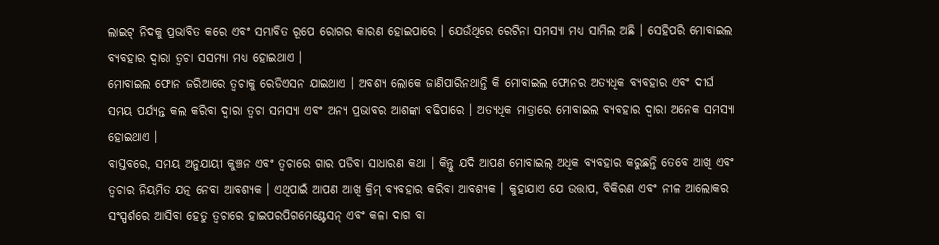ଲାଇଟ୍ ନିଦକୁ ପ୍ରଭାବିତ କରେ ଏବଂ ସମ୍ଭାବିତ ରୂପେ ରୋଗର କାରଣ ହୋଇପାରେ । ଯେଉଁଥିରେ ରେଟିନା ସମସ୍ୟା ମଧ୍ୟ ସାମିଲ ଅଛି । ସେହିପରି ମୋବାଇଲ ବ୍ୟବହାର ଦ୍ୱାରା ତ୍ୱଚା ସସମ୍ୟା ମଧ୍ୟ ହୋଇଥାଏ ।
ମୋବାଇଲ ଫୋନ ଜରିଆରେ ତ୍ୱଚାକୁ ରେଡିଏସନ ଯାଇଥାଏ । ଅବଶ୍ୟ ଲୋକେ ଜାଣିପାରିନଥାନ୍ତି କି ମୋବାଇଲ ଫୋନର ଅତ୍ୟଧିକ ବ୍ୟବହାର ଏବଂ ଦୀର୍ଘ ସମୟ ପର୍ଯ୍ୟନ୍ତ କଲ କରିବା ଦ୍ୱାରା ତ୍ୱଚା ସମସ୍ୟା ଏବଂ ଅନ୍ୟ ପ୍ରଭାବର ଆଶଙ୍କା ବଢିପାରେ । ଅତ୍ୟଧିକ ମାତ୍ରାରେ ମୋବାଇଲ ବ୍ୟବହାର ଦ୍ୱାରା ଅନେକ ସମସ୍ୟା ହୋଇଥାଏ ।
ବାସ୍ତବରେ, ସମୟ ଅନୁଯାୟୀ କୁଞ୍ଚନ ଏବଂ ତ୍ୱଚାରେ ଗାର ପଡିବା ସାଧାରଣ କଥା । କିନ୍ତୁ ଯଦି ଆପଣ ମୋବାଇଲ୍ ଅଧିକ ବ୍ୟବହାର କରୁଛନ୍ତି ତେବେ ଆଖି ଏବଂ ତ୍ୱଚାର ନିୟମିତ ଯତ୍ନ ନେବା ଆବଶ୍ୟକ । ଏଥିପାଇଁ ଆପଣ ଆଖି କ୍ରିମ୍ ବ୍ୟବହାର କରିବା ଆବଶ୍ୟକ । କୁହାଯାଏ ଯେ ଉତ୍ତାପ, ବିକିରଣ ଏବଂ ନୀଳ ଆଲୋକର ସଂସ୍ପର୍ଶରେ ଆସିବା ହେତୁ ତ୍ୱଚାରେ ହାଇପରପିଗମେଣ୍ଟେସନ୍ ଏବଂ କଳା ଦାଗ ବା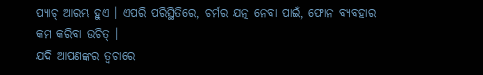ପ୍ୟାଚ୍ ଆରମ୍ଭ ହୁଏ । ଏପରି ପରିସ୍ଥିତିରେ, ଚର୍ମର ଯତ୍ନ ନେବା ପାଇଁ, ଫୋନ ବ୍ୟବହାର କମ କରିବା ଉଚିତ୍ ।
ଯଦି ଆପଣଙ୍କର ତ୍ୱଚାରେ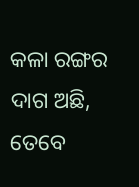କଳା ରଙ୍ଗର ଦାଗ ଅଛି, ତେବେ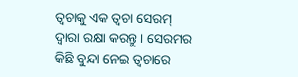ତ୍ୱଚାକୁ ଏକ ତ୍ୱଚା ସେରମ୍ ଦ୍ୱାରା ରକ୍ଷା କରନ୍ତୁ । ସେରମର କିଛି ବୁନ୍ଦା ନେଇ ତ୍ୱଚାରେ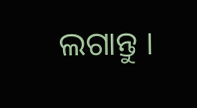ଲଗାନ୍ତୁ ।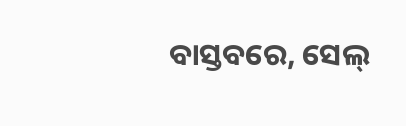ବାସ୍ତବରେ, ସେଲ୍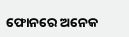ଫୋନରେ ଅନେକ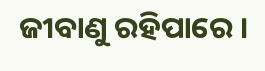ଜୀବାଣୁ ରହିପାରେ ।